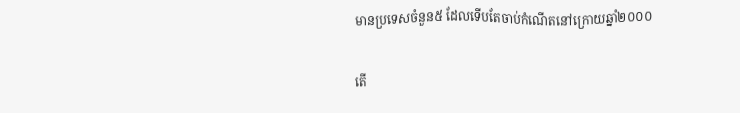មានប្រទេសចំនួន៥ ដែលទើបតែចាប់កំណើតនៅក្រោយឆ្នាំ២០០០

តើ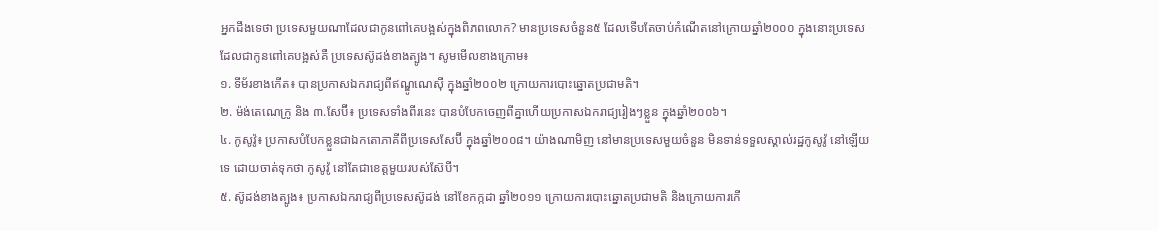អ្នកដឹងទេថា ប្រទេសមួយណាដែលជាកូនពៅគេបង្អស់ក្នុងពិភពលោក? មានប្រទេសចំនួន៥ ដែលទើបតែចាប់កំណើតនៅក្រោយឆ្នាំ២០០០ ក្នុងនោះប្រទេសដែលជាកូនពៅគេបង្អស់គឺ ប្រទេសស៊ូដង់ខាងត្បូង។ សូមមើលខាងក្រោម៖
១. ទីម័រខាងកើត៖ បានប្រកាសឯករាជ្យពីឥណ្ឌូណេស៊ី ក្នុងឆ្នាំ២០០២ ក្រោយការបោះឆ្នោតប្រជាមតិ។
២. ម៉ង់តេណេក្រូ និង ៣.សែប៊ី៖ ប្រទេសទាំងពីរនេះ បានបំបែកចេញពីគ្នាហើយប្រកាសឯករាជ្យរៀងៗខ្លួន ក្នុងឆ្នាំ២០០៦។
៤. កូសូវ៉ូ៖ ប្រកាសបំបែកខ្លួនជាឯកតោភាគីពីប្រទេសសែប៊ី ក្នុងឆ្នាំ២០០៨។ យ៉ាងណាមិញ នៅមានប្រទេសមួយចំនួន មិនទាន់ទទួលស្គាល់រដ្ឋកូសូវ៉ូ នៅឡើយទេ ដោយចាត់ទុកថា កូសូវ៉ូ នៅតែជាខេត្តមួយរបស់ស៊ែបី។
៥. ស៊ូដង់ខាងត្បូង៖ ប្រកាសឯករាជ្យពីប្រទេសស៊ូដង់ នៅខែកក្កដា ឆ្នាំ២០១១ ក្រោយការបោះឆ្នោតប្រជាមតិ និងក្រោយការកើ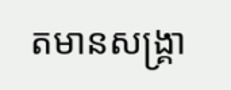តមានសង្គ្រា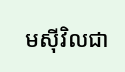មស៊ីវិលជា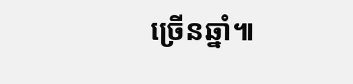ច្រើនឆ្នាំ៕